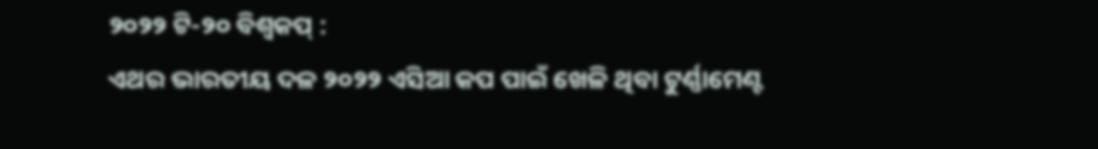୨୦୨୨ ଟି-୨୦ ବିଶ୍ୱକପ୍ :
ଏଥର ଭାରତୀୟ ଦଳ ୨୦୨୨ ଏସିଆ କପ ପାଇଁ ଖେଳି ଥିବା ଟୁର୍ଣ୍ଣାମେଣ୍ଟ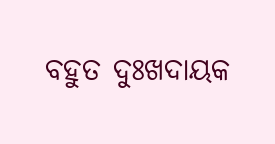ବହୁତ ଦୁଃଖଦାୟକ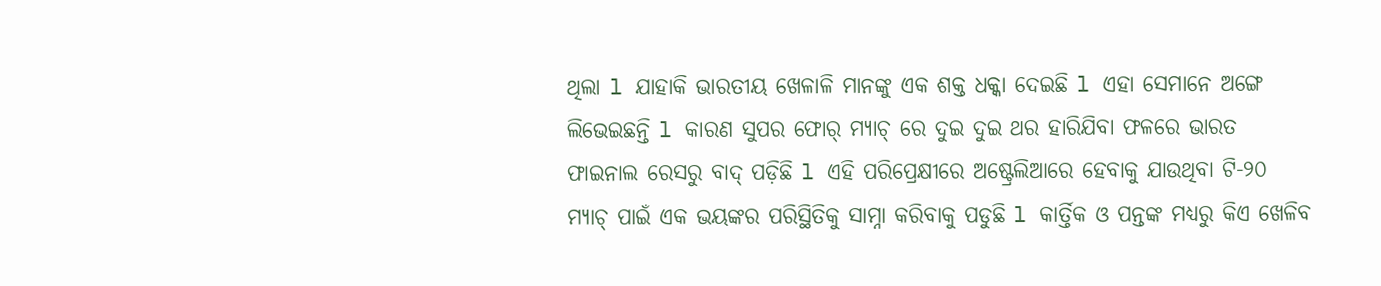ଥିଲା l ଯାହାକି ଭାରତୀୟ ଖେଳାଳି ମାନଙ୍କୁ ଏକ ଶକ୍ତ ଧକ୍କା ଦେଇଛି l ଏହା ସେମାନେ ଅଙ୍ଗେ ଲିଭେଇଛନ୍ତି l କାରଣ ସୁପର ଫୋର୍ ମ୍ୟାଚ୍ ରେ ଦୁଇ ଦୁଇ ଥର ହାରିଯିବା ଫଳରେ ଭାରତ ଫାଇନାଲ ରେସରୁ ବାଦ୍ ପଡ଼ିଛି l ଏହି ପରିପ୍ରେକ୍ଷୀରେ ଅଷ୍ଟ୍ରେଲିଆରେ ହେବାକୁ ଯାଉଥିବା ଟି-୨୦ ମ୍ୟାଚ୍ ପାଇଁ ଏକ ଭୟଙ୍କର ପରିସ୍ଥିତିକୁ ସାମ୍ନା କରିବାକୁ ପଡୁଛି l କାର୍ତ୍ତିକ ଓ ପନ୍ତଙ୍କ ମଧ୍ୟରୁ କିଏ ଖେଳିବ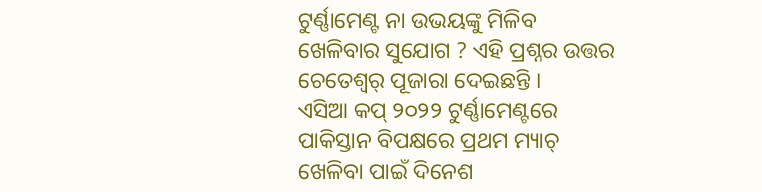ଟୁର୍ଣ୍ଣାମେଣ୍ଟ ନା ଉଭୟଙ୍କୁ ମିଳିବ ଖେଳିବାର ସୁଯୋଗ ? ଏହି ପ୍ରଶ୍ନର ଉତ୍ତର ଚେତେଶ୍ୱର୍ ପୂଜାରା ଦେଇଛନ୍ତି ।
ଏସିଆ କପ୍ ୨୦୨୨ ଟୁର୍ଣ୍ଣାମେଣ୍ଟରେ ପାକିସ୍ତାନ ବିପକ୍ଷରେ ପ୍ରଥମ ମ୍ୟାଚ୍ ଖେଳିବା ପାଇଁ ଦିନେଶ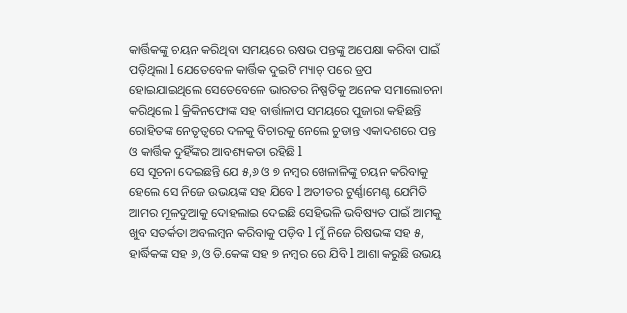କାର୍ତ୍ତିକଙ୍କୁ ଚୟନ କରିଥିବା ସମୟରେ ଋଷଭ ପନ୍ତଙ୍କୁ ଅପେକ୍ଷା କରିବା ପାଇଁ ପଡ଼ିଥିଲା l ଯେତେବେଳ କାର୍ତ୍ତିକ ଦୁଇଟି ମ୍ୟାଚ୍ ପରେ ଡ୍ରପ ହୋଇଯାଇଥିଲେ ସେତେବେଳେ ଭାରତର ନିଷ୍ପତିକୁ ଅନେକ ସମାଲୋଚନା କରିଥିଲେ l କ୍ରିକିନଫୋଙ୍କ ସହ ବାର୍ତ୍ତାଳାପ ସମୟରେ ପୁଜାରା କହିଛନ୍ତି ରୋହିତଙ୍କ ନେତୃତ୍ୱରେ ଦଳକୁ ବିଚାରକୁ ନେଲେ ଚୁଡାନ୍ତ ଏକାଦଶରେ ପନ୍ତ ଓ କାର୍ତ୍ତିକ ଦୁହିଁଙ୍କର ଆବଶ୍ୟକତା ରହିଛି l
ସେ ସୂଚନା ଦେଇଛନ୍ତି ଯେ ୫,୬ ଓ ୭ ନମ୍ବର ଖେଳାଳିଙ୍କୁ ଚୟନ କରିବାକୁ ହେଲେ ସେ ନିଜେ ଉଭୟଙ୍କ ସହ ଯିବେ l ଅତୀତର ଟୁର୍ଣ୍ଣାମେଣ୍ଟ ଯେମିତି ଆମର ମୂଳଦୁଆକୁ ଦୋହଲାଇ ଦେଇଛି ସେହିଭଳି ଭବିଷ୍ୟତ ପାଇଁ ଆମକୁ ଖୁବ ସତର୍କତା ଅବଲମ୍ବନ କରିବାକୁ ପଡ଼ିବ l ମୁଁ ନିଜେ ରିଷଭଙ୍କ ସହ ୫, ହାର୍ଦ୍ଧିକଙ୍କ ସହ ୬,ଓ ଡି.କେଙ୍କ ସହ ୭ ନମ୍ବର ରେ ଯିବି l ଆଶା କରୁଛି ଉଭୟ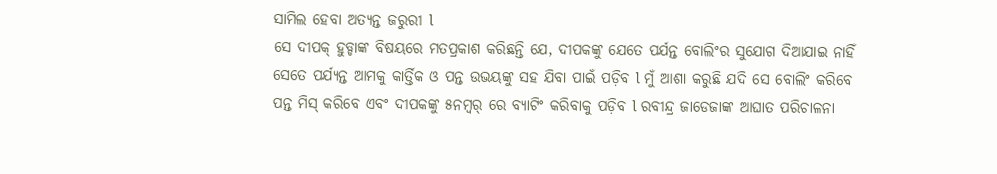ସାମିଲ ହେବା ଅତ୍ୟନ୍ତ ଜରୁରୀ l
ସେ ଦୀପକ୍ ହୁଡ୍ଡାଙ୍କ ବିଷୟରେ ମତପ୍ରକାଶ କରିଛନ୍ତି ଯେ, ଦୀପକଙ୍କୁ ଯେତେ ପର୍ଯନ୍ତ ବୋଲିଂର ସୁଯୋଗ ଦିଆଯାଇ ନାହିଁ ସେତେ ପର୍ଯ୍ୟନ୍ତ ଆମକୁ କାର୍ତ୍ତିକ ଓ ପନ୍ତ ଉଭୟଙ୍କୁ ସହ ଯିବା ପାଇଁ ପଡ଼ିବ l ମୁଁ ଆଶା କରୁଛି ଯଦି ସେ ବୋଲିଂ କରିବେ ପନ୍ତ ମିସ୍ କରିବେ ଏବଂ ଦୀପକଙ୍କୁ ୫ନମ୍ୱର୍ ରେ ବ୍ୟାଟିଂ କରିବାକୁ ପଡ଼ିବ l ରବୀନ୍ଦ୍ର ଜାଡେଜାଙ୍କ ଆଘାତ ପରିଚାଳନା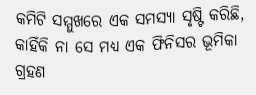କମିଟି ସମ୍ମୁଖରେ ଏକ ସମସ୍ୟା ସୃଷ୍ଟି କରିଛି, କାହିଁକି ନା ସେ ମଧ୍ୟ ଏକ ଫିନିସର ଭୂମିକା ଗ୍ରହଣ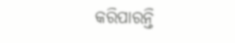କରିପାରନ୍ତି